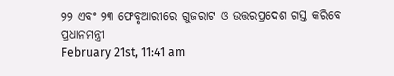୨୨ ଏବଂ ୨୩ ଫେବୃଆରୀରେ ଗୁଜରାଟ ଓ ଉତ୍ତରପ୍ରଦେଶ ଗସ୍ତ କରିବେ ପ୍ରଧାନମନ୍ତ୍ରୀ
February 21st, 11:41 am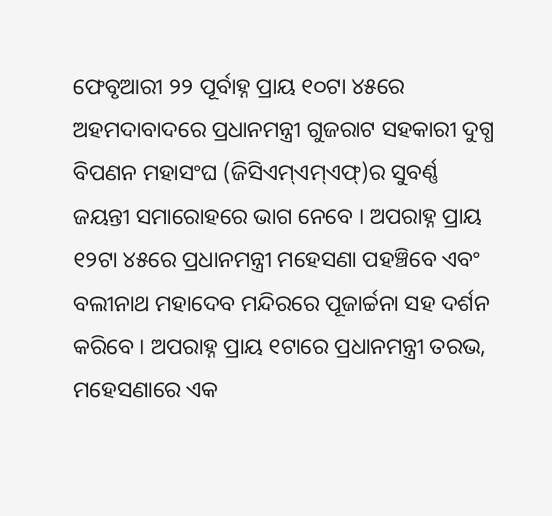ଫେବୃଆରୀ ୨୨ ପୂର୍ବାହ୍ନ ପ୍ରାୟ ୧୦ଟା ୪୫ରେ ଅହମଦାବାଦରେ ପ୍ରଧାନମନ୍ତ୍ରୀ ଗୁଜରାଟ ସହକାରୀ ଦୁଗ୍ଧ ବିପଣନ ମହାସଂଘ (ଜିସିଏମ୍ଏମ୍ଏଫ୍)ର ସୁବର୍ଣ୍ଣ ଜୟନ୍ତୀ ସମାରୋହରେ ଭାଗ ନେବେ । ଅପରାହ୍ନ ପ୍ରାୟ ୧୨ଟା ୪୫ରେ ପ୍ରଧାନମନ୍ତ୍ରୀ ମହେସଣା ପହଞ୍ଚିବେ ଏବଂ ବଲୀନାଥ ମହାଦେବ ମନ୍ଦିରରେ ପୂଜାର୍ଚ୍ଚନା ସହ ଦର୍ଶନ କରିବେ । ଅପରାହ୍ନ ପ୍ରାୟ ୧ଟାରେ ପ୍ରଧାନମନ୍ତ୍ରୀ ତରଭ, ମହେସଣାରେ ଏକ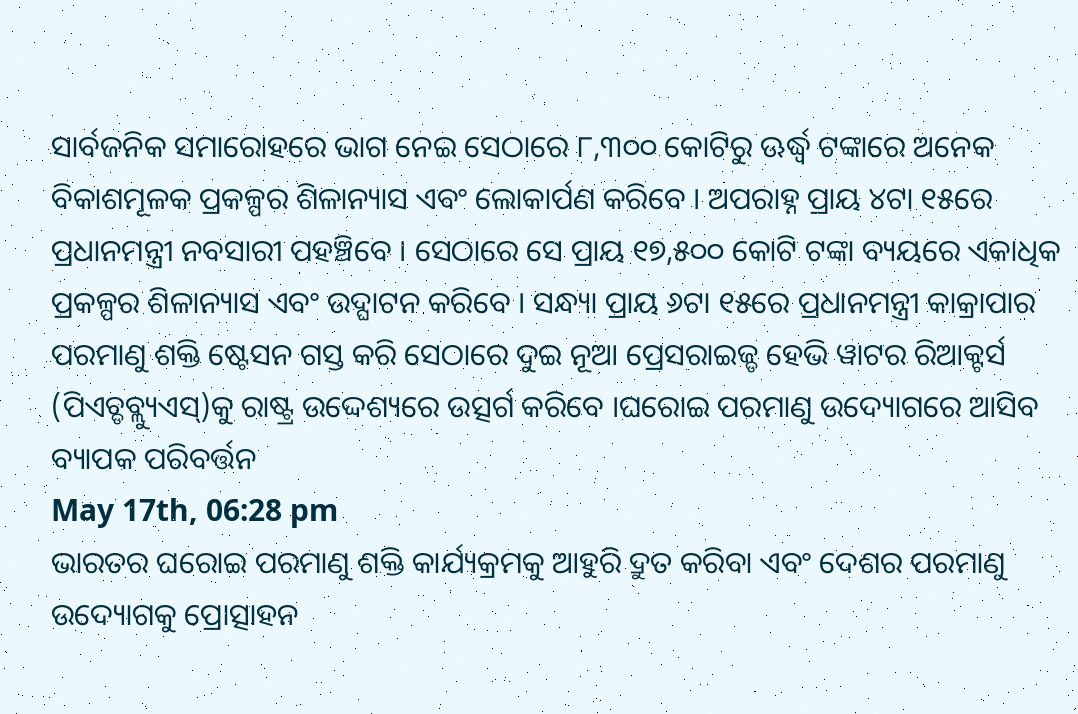ସାର୍ବଜନିକ ସମାରୋହରେ ଭାଗ ନେଇ ସେଠାରେ ୮,୩୦୦ କୋଟିରୁ ଊର୍ଦ୍ଧ୍ୱ ଟଙ୍କାରେ ଅନେକ ବିକାଶମୂଳକ ପ୍ରକଳ୍ପର ଶିଳାନ୍ୟାସ ଏବଂ ଲୋକାର୍ପଣ କରିବେ । ଅପରାହ୍ନ ପ୍ରାୟ ୪ଟା ୧୫ରେ ପ୍ରଧାନମନ୍ତ୍ରୀ ନବସାରୀ ପହଞ୍ଚିବେ । ସେଠାରେ ସେ ପ୍ରାୟ ୧୭,୫୦୦ କୋଟି ଟଙ୍କା ବ୍ୟୟରେ ଏକାଧିକ ପ୍ରକଳ୍ପର ଶିଳାନ୍ୟାସ ଏବଂ ଉଦ୍ଘାଟନ କରିବେ । ସନ୍ଧ୍ୟା ପ୍ରାୟ ୬ଟା ୧୫ରେ ପ୍ରଧାନମନ୍ତ୍ରୀ କାକ୍ରାପାର ପରମାଣୁ ଶକ୍ତି ଷ୍ଟେସନ ଗସ୍ତ କରି ସେଠାରେ ଦୁଇ ନୂଆ ପ୍ରେସରାଇଜ୍ଡ ହେଭି ୱାଟର ରିଆକ୍ଟର୍ସ (ପିଏଚ୍ଡବ୍ଲ୍ୟୁଏସ୍)କୁ ରାଷ୍ଟ୍ର ଉଦ୍ଦେଶ୍ୟରେ ଉତ୍ସର୍ଗ କରିବେ ।ଘରୋଇ ପରମାଣୁ ଉଦ୍ୟୋଗରେ ଆସିବ ବ୍ୟାପକ ପରିବର୍ତ୍ତନ
May 17th, 06:28 pm
ଭାରତର ଘରୋଇ ପରମାଣୁ ଶକ୍ତି କାର୍ଯ୍ୟକ୍ରମକୁ ଆହୁରି ଦ୍ରୁତ କରିବା ଏବଂ ଦେଶର ପରମାଣୁ ଉଦ୍ୟୋଗକୁ ପ୍ରୋତ୍ସାହନ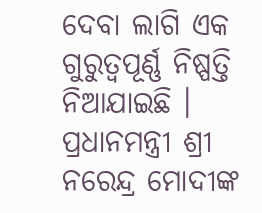ଦେବା ଲାଗି ଏକ ଗୁରୁତ୍ୱପୂର୍ଣ୍ଣ ନିଷ୍ପତ୍ତି ନିଆଯାଇଛି । ପ୍ରଧାନମନ୍ତ୍ରୀ ଶ୍ରୀ ନରେନ୍ଦ୍ର ମୋଦୀଙ୍କ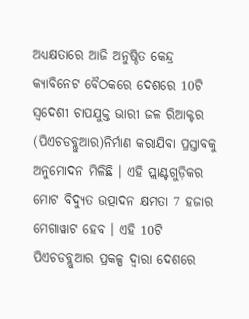ଅଧ୍ୟକ୍ଷତାରେ ଆଜି ଅନୁଷ୍ଠିତ କେନ୍ଦ୍ର କ୍ୟାବିନେଟ ବୈଠକରେ ଦେଶରେ 10ଟି ସ୍ୱଦେଶୀ ଚାପଯୁକ୍ତ ଭାରୀ ଜଳ ରିଆକ୍ଟର (ପିଏଚଡବ୍ଲୁଆର)ନିର୍ମାଣ କରାଯିବା ପ୍ରସ୍ତାବକୁ ଅନୁମୋଦନ ମିଳିଛି । ଏହି ପ୍ଲାଣ୍ଟଗୁଡ଼ିକର ମୋଟ ବିଦ୍ୟୁତ ଉତ୍ପାଦନ କ୍ଷମତା 7 ହଜାର ମେଗାୱାଟ ହେବ । ଏହି 10ଟି ପିଏଚଡବ୍ଲୁଆର ପ୍ରକଳ୍ପ ଦ୍ୱାରା ଦେଶରେ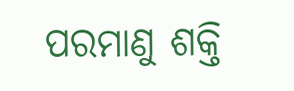ପରମାଣୁ ଶକ୍ତି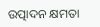ଉତ୍ପାଦନ କ୍ଷମତା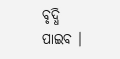ବୃଦ୍ଧି ପାଇବ ।